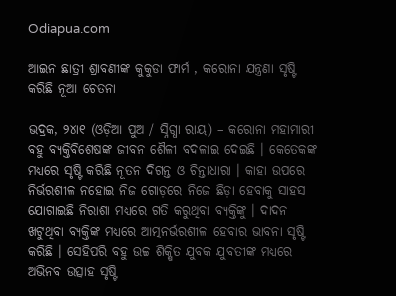Odiapua.com

ଆଇନ ଛାତ୍ରୀ ଶ୍ରାବଣୀଙ୍କ କୁକୁଡା ଫାର୍ମ , କରୋନା ଯନ୍ତ୍ରଣା ସୃଷ୍ଟି କରିଛି ନୂଆ ଚେତନା

ଭଦ୍ରକ, ୨୪ା୧ (ଓଡ଼ିଆ ପୁଅ / ସ୍ନିଗ୍ଧା ରାୟ) – କରୋନା ମହାମାରୀ ବହୁ ବ୍ୟକ୍ତିବିଶେଷଙ୍କ ଜୀବନ ଶୈଳୀ ବଦଳାଇ ଦେଇଛି । କେତେକଙ୍କ ମଧ୍ୟରେ ସୃଷ୍ଟି କରିଛି ନୂତନ ଦିଗନ୍ତ ଓ ଚିନ୍ତାଧାରା । କାହା ଉପରେ ନିର୍ଭରଶୀଳ ନହୋଇ ନିଜ ଗୋଡ଼ରେ ନିଜେ ଛିଡ଼ା ହେବାକୁ ସାହସ ଯୋଗାଇଛି ନିରାଶା ମଧ୍ୟରେ ଗତି କରୁଥିବା ବ୍ୟକ୍ତିଙ୍କୁ । ଦାଦନ ଖଟୁଥିବା ବ୍ୟକ୍ତିଙ୍କ ମଧ୍ୟରେ ଆତ୍ମନର୍ଭରଶୀଳ ହେବାର ଭାବନା ସୃଷ୍ଟି କରିଛି । ସେହିପରି ବହୁ ଉଚ୍ଚ ଶିକ୍ଷିତ ଯୁବକ ଯୁବତୀଙ୍କ ମଧ୍ୟରେ ଅଭିନବ ଉତ୍ସାହ ସୃଷ୍ଟି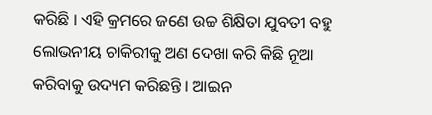କରିଛି । ଏହି କ୍ରମରେ ଜଣେ ଉଚ୍ଚ ଶିକ୍ଷିତା ଯୁବତୀ ବହୁ ଲୋଭନୀୟ ଚାକିରୀକୁ ଅଣ ଦେଖା କରି କିଛି ନୂଆ କରିବାକୁ ଉଦ୍ୟମ କରିଛନ୍ତି । ଆଇନ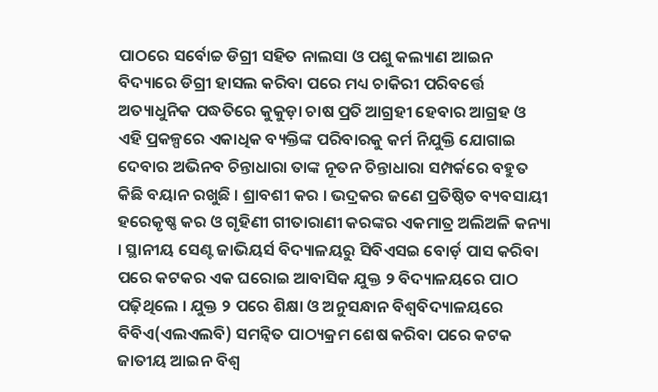ପାଠରେ ସର୍ବୋଚ୍ଚ ଡିଗ୍ରୀ ସହିତ ନାଲସା ଓ ପଶୁ କଲ୍ୟାଣ ଆଇନ ବିଦ୍ୟାରେ ଡିଗ୍ରୀ ହାସଲ କରିବା ପରେ ମଧ୍ୟ ଚାକିରୀ ପରିବର୍ତ୍ତେ ଅତ୍ୟାଧୁନିକ ପଦ୍ଧତିରେ କୁକୁଡ଼ା ଚାଷ ପ୍ରତି ଆଗ୍ରହୀ ହେବାର ଆଗ୍ରହ ଓ ଏହି ପ୍ରକଳ୍ପରେ ଏକାଧିକ ବ୍ୟକ୍ତିଙ୍କ ପରିବାରକୁ କର୍ମ ନିଯୁକ୍ତି ଯୋଗାଇ ଦେବାର ଅଭିନବ ଚିନ୍ତାଧାରା ତାଙ୍କ ନୂତନ ଚିନ୍ତାଧାରା ସମ୍ପର୍କରେ ବହୁତ କିଛି ବୟାନ ରଖୁଛି । ଶ୍ରାବଶୀ କର । ଭଦ୍ରକର ଜଣେ ପ୍ରତିଷ୍ଠିତ ବ୍ୟବସାୟୀ ହରେକୃଷ୍ଣ କର ଓ ଗୃହିଣୀ ଗୀତାରାଣୀ କରଙ୍କର ଏକମାତ୍ର ଅଲିଅଳି କନ୍ୟା । ସ୍ଥାନୀୟ ସେଣ୍ଟ ଜାଭିୟର୍ସ ବିଦ୍ୟାଳୟରୁ ସିବିଏସଇ ବୋର୍ଡ଼ ପାସ କରିବା ପରେ କଟକର ଏକ ଘରୋଇ ଆବାସିକ ଯୁକ୍ତ ୨ ବିଦ୍ୟାଳୟରେ ପାଠ ପଢ଼ିଥିଲେ । ଯୁକ୍ତ ୨ ପରେ ଶିକ୍ଷା ଓ ଅନୁସନ୍ଧାନ ବିଶ୍ୱବିଦ୍ୟାଳୟରେ ବିବିଏ(ଏଲଏଲବି) ସମନ୍ୱିତ ପାଠ୍ୟକ୍ରମ ଶେଷ କରିବା ପରେ କଟକ ଜାତୀୟ ଆଇନ ବିଶ୍ୱ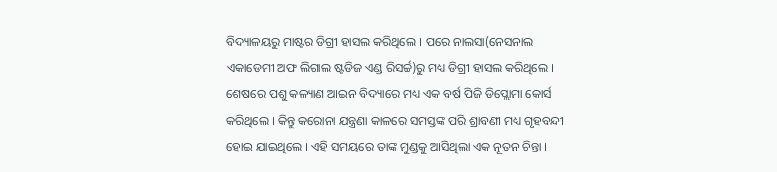ବିଦ୍ୟାଳୟରୁ ମାଷ୍ଟର ଡିଗ୍ରୀ ହାସଲ କରିଥିଲେ । ପରେ ନାଲସା(ନେସନାଲ ଏକାଡେମୀ ଅଫ ଲିଗାଲ ଷ୍ଟଡିଜ ଏଣ୍ଡ ରିସର୍ଚ୍ଚ)ରୁ ମଧ୍ୟ ଡିଗ୍ରୀ ହାସଲ କରିଥିଲେ । ଶେଷରେ ପଶୁ କଳ୍ୟାଣ ଆଇନ ବିଦ୍ୟାରେ ମଧ୍ୟ ଏକ ବର୍ଷ ପିଜି ଡିପ୍ଲୋମା କୋର୍ସ କରିଥିଲେ । କିନ୍ତୁ କରୋନା ଯନ୍ତ୍ରଣା କାଳରେ ସମସ୍ତଙ୍କ ପରି ଶ୍ରାବଣୀ ମଧ୍ୟ ଗୃହବନ୍ଦୀ ହୋଇ ଯାଇଥିଲେ । ଏହି ସମୟରେ ତାଙ୍କ ମୁଣ୍ଡକୁ ଆସିଥିଲା ଏକ ନୂତନ ଚିନ୍ତା ।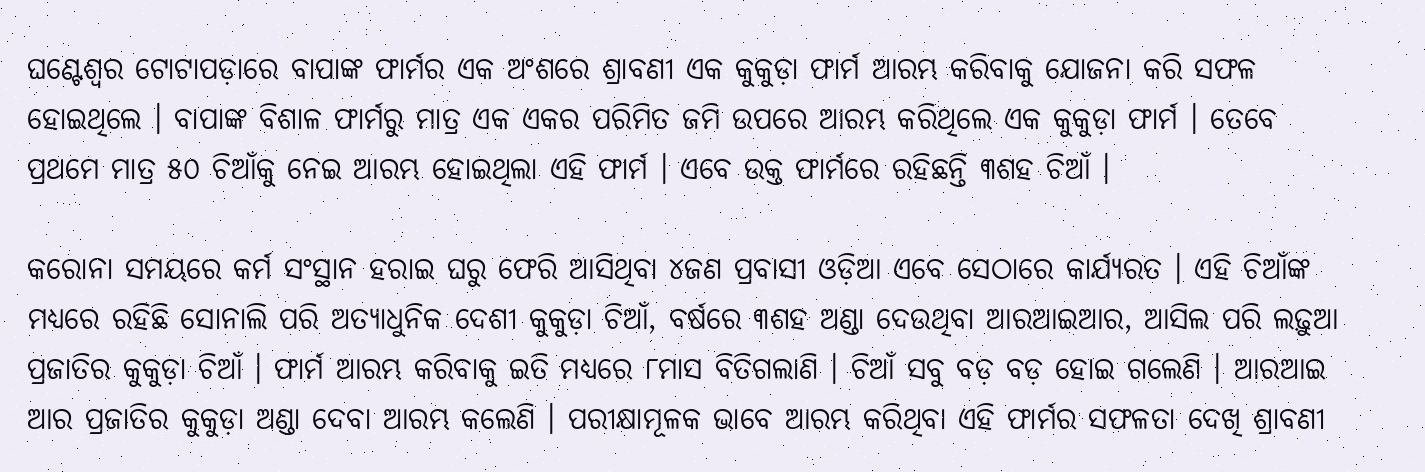ଘଣ୍ଟେଶ୍ୱର ଟୋଟାପଡ଼ାରେ ବାପାଙ୍କ ଫାର୍ମର ଏକ ଅଂଶରେ ଶ୍ରାବଣୀ ଏକ କୁକୁଡ଼ା ଫାର୍ମ ଆରମ୍ଭ କରିବାକୁ ଯୋଜନା କରି ସଫଳ ହୋଇଥିଲେ । ବାପାଙ୍କ ବିଶାଳ ଫାର୍ମରୁ ମାତ୍ର ଏକ ଏକର ପରିମିତ ଜମି ଉପରେ ଆରମ୍ଭ କରିଥିଲେ ଏକ କୁକୁଡ଼ା ଫାର୍ମ । ତେବେ ପ୍ରଥମେ ମାତ୍ର ୫୦ ଚିଆଁକୁ ନେଇ ଆରମ୍ଭ ହୋଇଥିଲା ଏହି ଫାର୍ମ । ଏବେ ଉକ୍ତ ଫାର୍ମରେ ରହିଛନ୍ତି ୩ଶହ ଚିଆଁ ।

କରୋନା ସମୟରେ କର୍ମ ସଂସ୍ଥାନ ହରାଇ ଘରୁ ଫେରି ଆସିଥିବା ୪ଜଣ ପ୍ରବାସୀ ଓଡ଼ିଆ ଏବେ ସେଠାରେ କାର୍ଯ୍ୟରତ । ଏହି ଚିଆଁଙ୍କ ମଧ୍ୟରେ ରହିଛି ସୋନାଲି ପରି ଅତ୍ୟାଧୁନିକ ଦେଶୀ କୁକୁଡ଼ା ଚିଆଁ, ବର୍ଷରେ ୩ଶହ ଅଣ୍ଡା ଦେଉଥିବା ଆରଆଇଆର, ଆସିଲ ପରି ଲଢ଼ୁଆ ପ୍ରଜାତିର କୁକୁଡ଼ା ଚିଆଁ । ଫାର୍ମ ଆରମ୍ଭ କରିବାକୁ ଇତି ମଧ୍ୟରେ ୮ମାସ ବିତିଗଲାଣି । ଚିଆଁ ସବୁ ବଡ଼ ବଡ଼ ହୋଇ ଗଲେଣି । ଆରଆଇ ଆର ପ୍ରଜାତିର କୁକୁଡ଼ା ଅଣ୍ଡା ଦେବା ଆରମ୍ଭ କଲେଣି । ପରୀକ୍ଷାମୂଳକ ଭାବେ ଆରମ୍ଭ କରିଥିବା ଏହି ଫାର୍ମର ସଫଳତା ଦେଖି ଶ୍ରାବଣୀ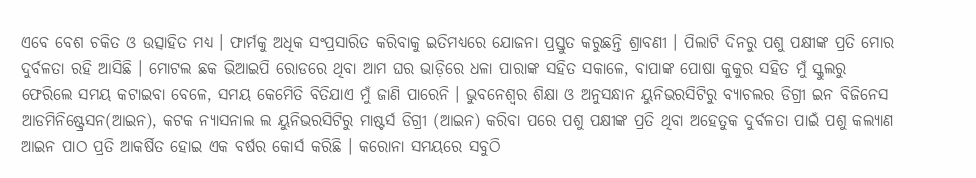ଏବେ ବେଶ ଚକିତ ଓ ଉତ୍ସାହିତ ମଧ୍ୟ । ଫାର୍ମକୁ ଅଧିକ ସଂପ୍ରସାରିତ କରିବାକୁ ଇତିମଧ୍ୟରେ ଯୋଜନା ପ୍ରସ୍ତୁତ କରୁଛନ୍ତି ଶ୍ରାବଣୀ । ପିଲାଟି ଦିନରୁ ପଶୁ ପକ୍ଷୀଙ୍କ ପ୍ରତି ମୋର ଦୁର୍ବଳତା ରହି ଆସିଛି । ମୋଟଲ ଛକ ଭିଆଇପି ରୋଡରେ ଥିବା ଆମ ଘର ଭାଡ଼ିରେ ଧଳା ପାରାଙ୍କ ସହିତ ସକାଳେ, ବାପାଙ୍କ ପୋଷା କୁକୁର ସହିତ ମୁଁ ସ୍କୁଲରୁ ଫେରିଲେ ସମୟ କଟାଇବା ବେଳେ, ସମୟ କେମେିତି ବିତିଯାଏ ମୁଁ ଜାଣି ପାରେନି । ଭୁବନେଶ୍ୱର ଶିକ୍ଷା ଓ ଅନୁସନ୍ଧାନ ୟୁନିଭରସିଟିରୁ ବ୍ୟାଚଲର ଡିଗ୍ରୀ ଇନ ବିଜିନେସ ଆଡମିନିଷ୍ଟ୍ରେସନ(ଆଇନ), କଟକ ନ୍ୟାସନାଲ ଲ ୟୁନିଭରସିଟିରୁ ମାଷ୍ଟର୍ସ ଡିଗ୍ରୀ (ଆଇନ) କରିବା ପରେ ପଶୁ ପକ୍ଷୀଙ୍କ ପ୍ରତି ଥିବା ଅହେତୁକ ଦୁର୍ବଳତା ପାଇଁ ପଶୁ କଲ୍ୟାଣ ଆଇନ ପାଠ ପ୍ରତି ଆକର୍ଷିତ ହୋଇ ଏକ ବର୍ଷର କୋର୍ସ କରିଛି । କରୋନା ସମୟରେ ସବୁଠି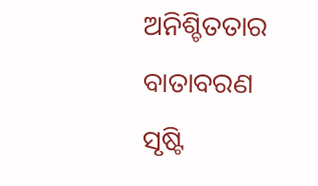ଅନିଶ୍ଚିତତାର ବାତାବରଣ ସୃଷ୍ଟି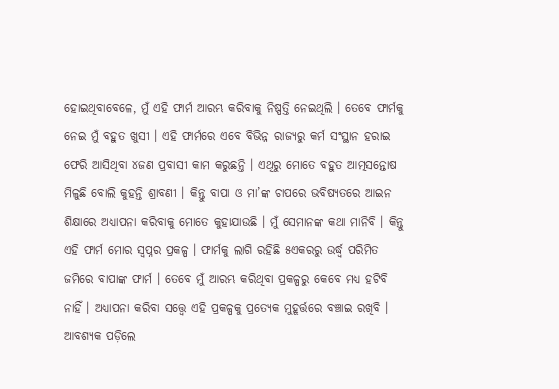ହୋଇଥିବାବେଳେ, ମୁଁ ଏହି ଫାର୍ମ ଆରମ୍ଭ କରିବାକୁ ନିଷ୍ପତ୍ତି ନେଇଥିଲି । ତେବେ ଫାର୍ମକୁ ନେଇ ମୁଁ ବହୁତ ଖୁସୀ । ଏହି ଫାର୍ମରେ ଏବେ ବିଭିନ୍ନ ରାଜ୍ୟରୁ କର୍ମ ସଂସ୍ଥାନ ହରାଇ ଫେରି ଆସିଥିବା ୪ଜଣ ପ୍ରବାସୀ କାମ କରୁଛନ୍ତି । ଏଥିରୁ ମୋତେ ବହୁତ ଆତ୍ମସନ୍ତୋଷ ମିଳୁଛି ବୋଲି କୁହନ୍ତି ଶ୍ରାବଣୀ । କିନ୍ତୁ ବାପା ଓ ମା’ଙ୍କ ଚାପରେ ଭବିଷ୍ୟତରେ ଆଇନ ଶିକ୍ଷାରେ ଅଧ୍ୟାପନା କରିବାକୁ ମୋତେ କୁହାଯାଉଛି । ମୁଁ ସେମାନଙ୍କ କଥା ମାନିବି । କିନ୍ତୁ ଏହି ଫାର୍ମ ମୋର ସ୍ୱପ୍ନର ପ୍ରକଳ୍ପ । ଫାର୍ମକୁ ଲାଗି ରହିଛି ୫ଏକରରୁ ଉର୍ଦ୍ଧ୍ୱ ପରିମିତ ଜମିରେ ବାପାଙ୍କ ଫାର୍ମ । ତେବେ ମୁଁ ଆରମ୍ଭ କରିଥିବା ପ୍ରକଳ୍ପରୁ କେବେ ମଧ୍ୟ ହଟିବି ନାହିଁ । ଅଧ୍ୟାପନା କରିବା ସତ୍ତ୍ୱେ ଏହି ପ୍ରକଳ୍ପକୁ ପ୍ରତ୍ୟେକ ମୁହୂର୍ତ୍ତରେ ବଞ୍ଚାଇ ରଖିବି । ଆବଶ୍ୟକ ପଡ଼ିଲେ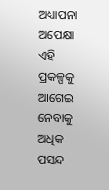ଅଧ୍ୟାପନା ଅପେକ୍ଷା ଏହି ପ୍ରକଳ୍ପକୁ ଆଗେଇ ନେବାକୁ ଅଧିକ ପସନ୍ଦ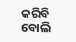କରିବି ବୋଲି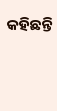କହିଛନ୍ତି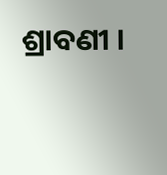ଶ୍ରାବଣୀ ।